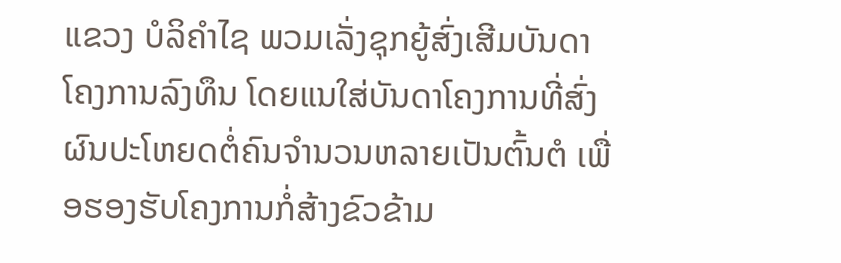ແຂວງ ບໍລິຄໍາໄຊ ພວມເລັ່ງຊຸກຍູ້ສົ່ງເສີມບັນດາໂຄງການລົງທຶນ ໂດຍແນໃສ່ບັນດາໂຄງການທີ່ສົ່ງຜົນປະໂຫຍດຕໍ່ຄົນຈໍານວນຫລາຍເປັນຕົ້ນຕໍ ເພື່ອຮອງຮັບໂຄງການກໍ່ສ້າງຂົວຂ້າມ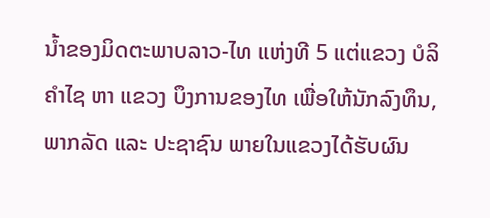ນໍ້າຂອງມິດຕະພາບລາວ-ໄທ ແຫ່ງທີ 5 ແຕ່ແຂວງ ບໍລິຄໍາໄຊ ຫາ ແຂວງ ບຶງການຂອງໄທ ເພື່ອໃຫ້ນັກລົງທຶນ, ພາກລັດ ແລະ ປະຊາຊົນ ພາຍໃນແຂວງໄດ້ຮັບຜົນ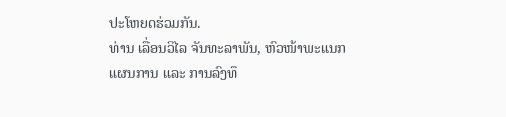ປະໂຫຍດຮ່ວມກັນ.
ທ່ານ ເລື່ອນວິໄລ ຈັນທະລາພັນ, ຫົວໜ້າພະແນກແຜນການ ແລະ ການລົງທຶ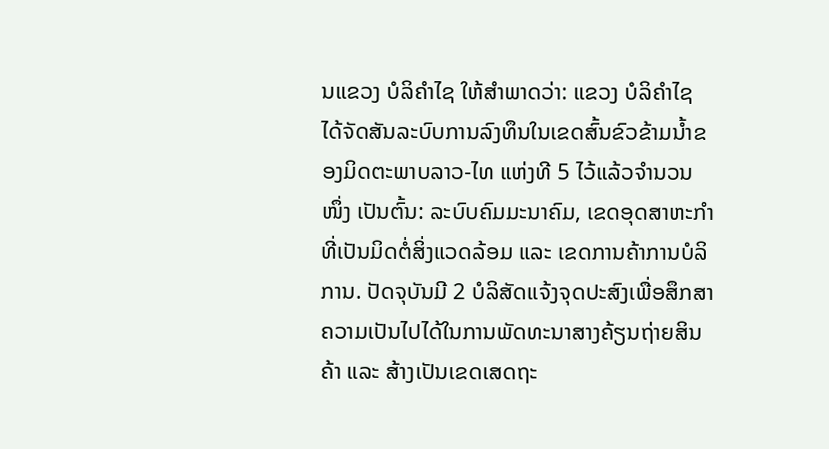ນແຂວງ ບໍລິຄໍາໄຊ ໃຫ້ສໍາພາດວ່າ: ແຂວງ ບໍລິຄໍາໄຊ ໄດ້ຈັດສັນລະບົບການລົງທຶນໃນເຂດສົ້ນຂົວຂ້າມນໍ້າຂອງມິດຕະພາບລາວ-ໄທ ແຫ່ງທີ 5 ໄວ້ແລ້ວຈໍານວນໜຶ່ງ ເປັນຕົ້ນ: ລະບົບຄົມມະນາຄົມ, ເຂດອຸດສາຫະກໍາທີ່ເປັນມິດຕໍ່ສິ່ງແວດລ້ອມ ແລະ ເຂດການຄ້າການບໍລິການ. ປັດຈຸບັນມີ 2 ບໍລິສັດແຈ້ງຈຸດປະສົງເພື່ອສຶກສາຄວາມເປັນໄປໄດ້ໃນການພັດທະນາສາງຄ້ຽນຖ່າຍສິນຄ້າ ແລະ ສ້າງເປັນເຂດເສດຖະ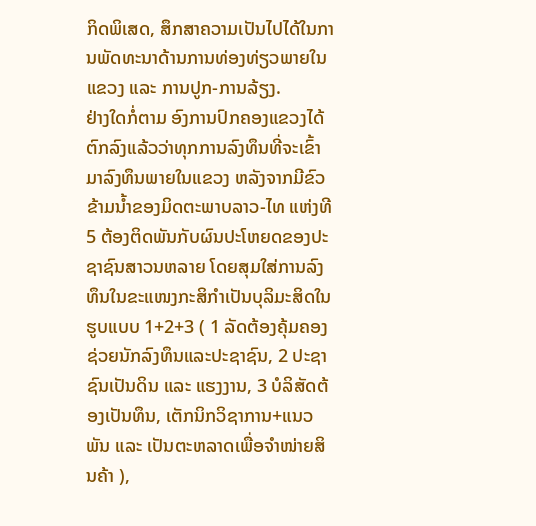ກິດພິເສດ, ສຶກສາຄວາມເປັນໄປໄດ້ໃນການພັດທະນາດ້ານການທ່ອງທ່ຽວພາຍໃນແຂວງ ແລະ ການປູກ-ການລ້ຽງ.
ຢ່າງໃດກໍ່ຕາມ ອົງການປົກຄອງແຂວງໄດ້ຕົກລົງແລ້ວວ່າທຸກການລົງທຶນທີ່ຈະເຂົ້າມາລົງທຶນພາຍໃນແຂວງ ຫລັງຈາກມີຂົວຂ້າມນໍ້າຂອງມິດຕະພາບລາວ-ໄທ ແຫ່ງທີ 5 ຕ້ອງຕິດພັນກັບຜົນປະໂຫຍດຂອງປະຊາຊົນສາວນຫລາຍ ໂດຍສຸມໃສ່ການລົງທຶນໃນຂະແໜງກະສິກໍາເປັນບຸລິມະສິດໃນຮູບແບບ 1+2+3 ( 1 ລັດຕ້ອງຄຸ້ມຄອງຊ່ວຍນັກລົງທຶນແລະປະຊາຊົນ, 2 ປະຊາຊົນເປັນດິນ ແລະ ແຮງງານ, 3 ບໍລິສັດຕ້ອງເປັນທຶນ, ເຕັກນິກວິຊາການ+ແນວພັນ ແລະ ເປັນຕະຫລາດເພື່ອຈໍາໜ່າຍສິນຄ້າ ),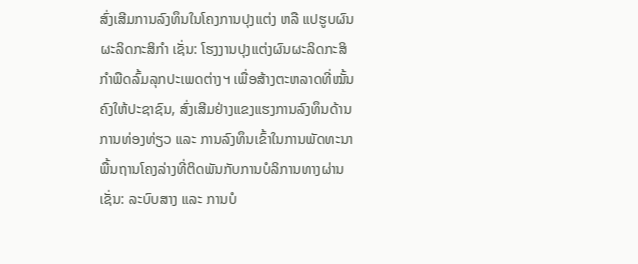ສົ່ງເສີມການລົງທຶນໃນໂຄງການປຸງແຕ່ງ ຫລື ແປຮູບຜົນຜະລິດກະສິກໍາ ເຊັ່ນ: ໂຮງງານປຸງແຕ່ງຜົນຜະລິດກະສິກໍາພືດລົ້ມລຸກປະເພດຕ່າງຯ ເພື່ອສ້າງຕະຫລາດທີ່ໝັ້ນຄົງໃຫ້ປະຊາຊົນ, ສົ່ງເສີມຢ່າງແຂງແຮງການລົງທຶນດ້ານການທ່ອງທ່ຽວ ແລະ ການລົງທຶນເຂົ້າໃນການພັດທະນາພື້ນຖານໂຄງລ່າງທີ່ຕິດພັນກັບການບໍລິການທາງຜ່ານ ເຊັ່ນ: ລະບົບສາງ ແລະ ການບໍ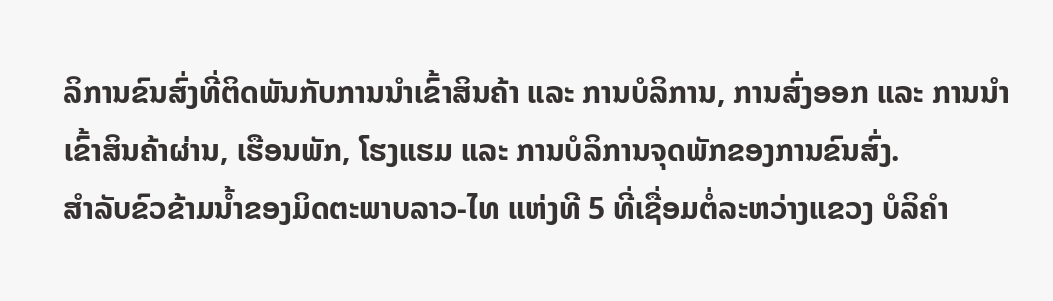ລິການຂົນສົ່ງທີ່ຕິດພັນກັບການນໍາເຂົ້າສິນຄ້າ ແລະ ການບໍລິການ, ການສົ່ງອອກ ແລະ ການນໍາເຂົ້າສິນຄ້າຜ່ານ, ເຮືອນພັກ, ໂຮງແຮມ ແລະ ການບໍລິການຈຸດພັກຂອງການຂົນສົ່ງ.
ສໍາລັບຂົວຂ້າມນໍ້າຂອງມິດຕະພາບລາວ-ໄທ ແຫ່ງທີ 5 ທີ່ເຊື່ອມຕໍ່ລະຫວ່າງແຂວງ ບໍລິຄໍາ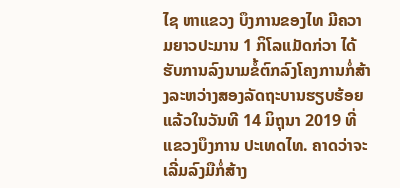ໄຊ ຫາແຂວງ ບຶງການຂອງໄທ ມີຄວາມຍາວປະມານ 1 ກິໂລແມັດກ່ວາ ໄດ້ຮັບການລົງນາມຂໍ້ຕົກລົງໂຄງການກໍ່ສ້າງລະຫວ່າງສອງລັດຖະບານຮຽບຮ້ອຍແລ້ວໃນວັນທີ 14 ມິຖຸນາ 2019 ທີ່ແຂວງບຶງການ ປະເທດໄທ. ຄາດວ່າຈະເລີ່ມລົງມືກໍ່ສ້າງ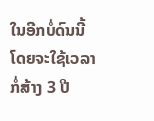ໃນອີກບໍ່ດົນນີ້ ໂດຍຈະໃຊ້ເວລາກໍ່ສ້າງ 3 ປີ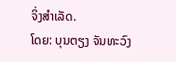ຈິ່ງສໍາເລັດ.
ໂດຍ: ບຸນຕຽງ ຈັນທະວົງ